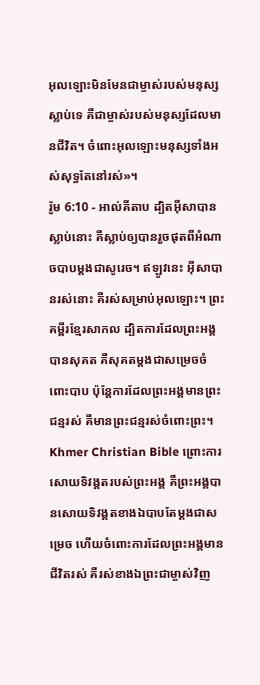អុលឡោះមិនមែនជាម្ចាស់របស់មនុស្សស្លាប់ទេ គឺជាម្ចាស់របស់មនុស្សដែលមានជីវិត។ ចំពោះអុលឡោះមនុស្សទាំងអស់សុទ្ធតែនៅរស់»។
រ៉ូម 6:10 - អាល់គីតាប ដ្បិតអ៊ីសាបានស្លាប់នោះ គឺស្លាប់ឲ្យបានរួចផុតពីអំណាចបាបម្ដងជាសូរេច។ ឥឡូវនេះ អ៊ីសាបានរស់នោះ គឺរស់សម្រាប់អុលឡោះ។ ព្រះគម្ពីរខ្មែរសាកល ដ្បិតការដែលព្រះអង្គបានសុគត គឺសុគតម្ដងជាសម្រេចចំពោះបាប ប៉ុន្តែការដែលព្រះអង្គមានព្រះជន្មរស់ គឺមានព្រះជន្មរស់ចំពោះព្រះ។ Khmer Christian Bible ព្រោះការសោយទិវង្គតរបស់ព្រះអង្គ គឺព្រះអង្គបានសោយទិវង្គតខាងឯបាបតែម្ដងជាសម្រេច ហើយចំពោះការដែលព្រះអង្គមានជីវិតរស់ គឺរស់ខាងឯព្រះជាម្ចាស់វិញ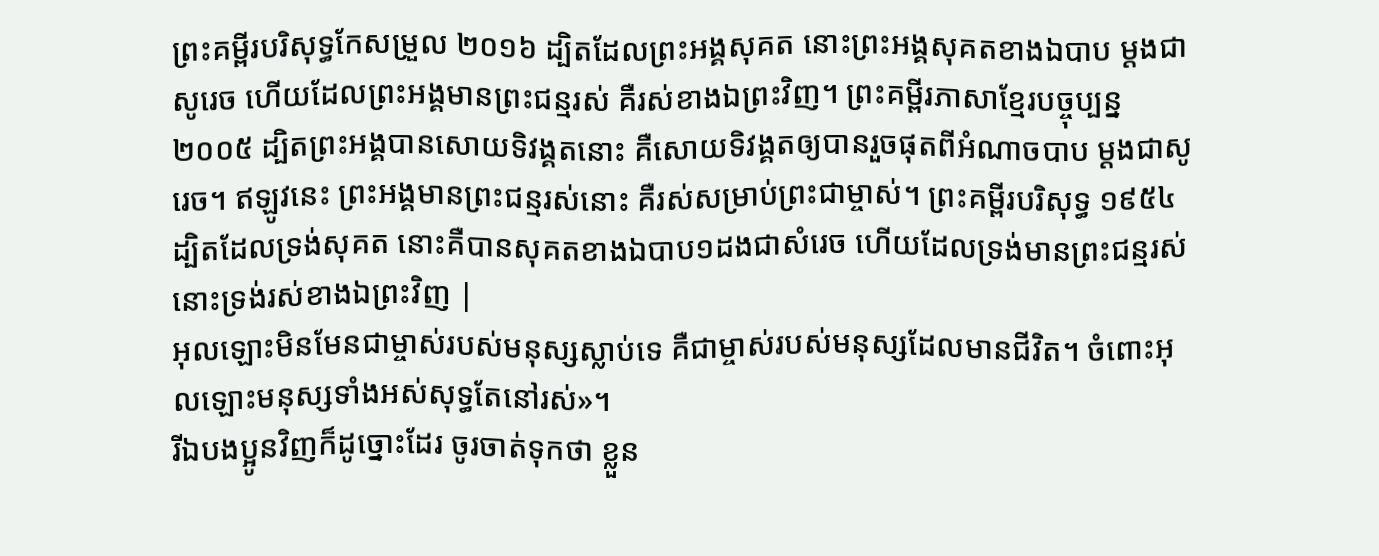ព្រះគម្ពីរបរិសុទ្ធកែសម្រួល ២០១៦ ដ្បិតដែលព្រះអង្គសុគត នោះព្រះអង្គសុគតខាងឯបាប ម្ដងជាសូរេច ហើយដែលព្រះអង្គមានព្រះជន្មរស់ គឺរស់ខាងឯព្រះវិញ។ ព្រះគម្ពីរភាសាខ្មែរបច្ចុប្បន្ន ២០០៥ ដ្បិតព្រះអង្គបានសោយទិវង្គតនោះ គឺសោយទិវង្គតឲ្យបានរួចផុតពីអំណាចបាប ម្ដងជាសូរេច។ ឥឡូវនេះ ព្រះអង្គមានព្រះជន្មរស់នោះ គឺរស់សម្រាប់ព្រះជាម្ចាស់។ ព្រះគម្ពីរបរិសុទ្ធ ១៩៥៤ ដ្បិតដែលទ្រង់សុគត នោះគឺបានសុគតខាងឯបាប១ដងជាសំរេច ហើយដែលទ្រង់មានព្រះជន្មរស់ នោះទ្រង់រស់ខាងឯព្រះវិញ |
អុលឡោះមិនមែនជាម្ចាស់របស់មនុស្សស្លាប់ទេ គឺជាម្ចាស់របស់មនុស្សដែលមានជីវិត។ ចំពោះអុលឡោះមនុស្សទាំងអស់សុទ្ធតែនៅរស់»។
រីឯបងប្អូនវិញក៏ដូច្នោះដែរ ចូរចាត់ទុកថា ខ្លួន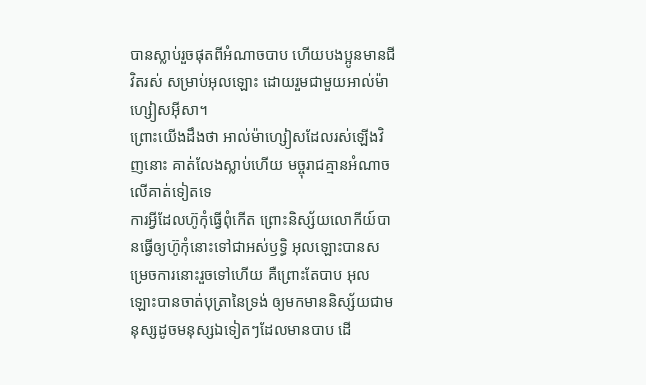បានស្លាប់រួចផុតពីអំណាចបាប ហើយបងប្អូនមានជីវិតរស់ សម្រាប់អុលឡោះ ដោយរួមជាមួយអាល់ម៉ាហ្សៀសអ៊ីសា។
ព្រោះយើងដឹងថា អាល់ម៉ាហ្សៀសដែលរស់ឡើងវិញនោះ គាត់លែងស្លាប់ហើយ មច្ចុរាជគ្មានអំណាចលើគាត់ទៀតទេ
ការអ្វីដែលហ៊ូកុំធ្វើពុំកើត ព្រោះនិស្ស័យលោកីយ៍បានធ្វើឲ្យហ៊ូកុំនោះទៅជាអស់ឫទ្ធិ អុលឡោះបានសម្រេចការនោះរួចទៅហើយ គឺព្រោះតែបាប អុលឡោះបានចាត់បុត្រានៃទ្រង់ ឲ្យមកមាននិស្ស័យជាមនុស្សដូចមនុស្សឯទៀតៗដែលមានបាប ដើ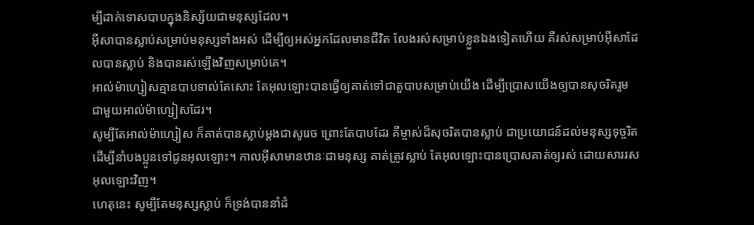ម្បីដាក់ទោសបាបក្នុងនិស្ស័យជាមនុស្សដែល។
អ៊ីសាបានស្លាប់សម្រាប់មនុស្សទាំងអស់ ដើម្បីឲ្យអស់អ្នកដែលមានជីវិត លែងរស់សម្រាប់ខ្លួនឯងទៀតហើយ គឺរស់សម្រាប់អ៊ីសាដែលបានស្លាប់ និងបានរស់ឡើងវិញសម្រាប់គេ។
អាល់ម៉ាហ្សៀសគ្មានបាបទាល់តែសោះ តែអុលឡោះបានធ្វើឲ្យគាត់ទៅជាតួបាបសម្រាប់យើង ដើម្បីប្រោសយើងឲ្យបានសុចរិតរួមជាមួយអាល់ម៉ាហ្សៀសដែរ។
សូម្បីតែអាល់ម៉ាហ្សៀស ក៏គាត់បានស្លាប់ម្ដងជាសូរេច ព្រោះតែបាបដែរ គឺម្ចាស់ដ៏សុចរិតបានស្លាប់ ជាប្រយោជន៍ដល់មនុស្សទុច្ចរិត ដើម្បីនាំបងប្អូនទៅជូនអុលឡោះ។ កាលអ៊ីសាមានឋានៈជាមនុស្ស គាត់ត្រូវស្លាប់ តែអុលឡោះបានប្រោសគាត់ឲ្យរស់ ដោយសាររសអុលឡោះវិញ។
ហេតុនេះ សូម្បីតែមនុស្សស្លាប់ ក៏ទ្រង់បាននាំដំ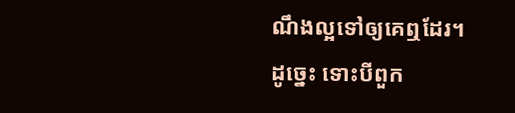ណឹងល្អទៅឲ្យគេឮដែរ។ ដូច្នេះ ទោះបីពួក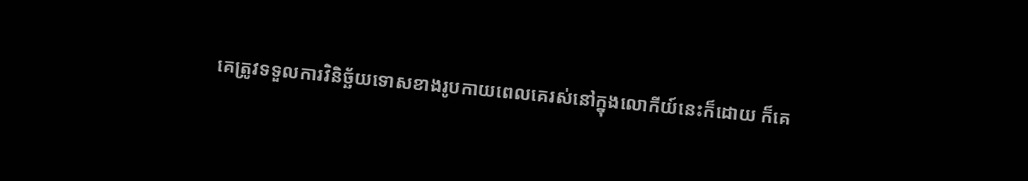គេត្រូវទទួលការវិនិច្ឆ័យទោសខាងរូបកាយពេលគេរស់នៅក្នុងលោកីយ៍នេះក៏ដោយ ក៏គេ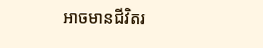អាចមានជីវិតរ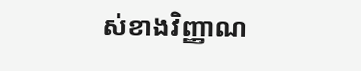ស់ខាងវិញ្ញាណ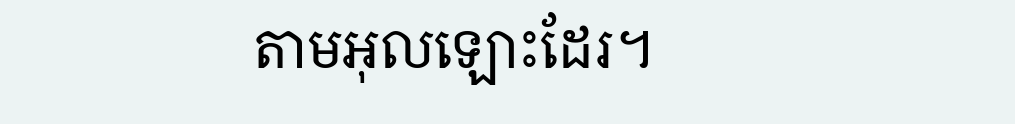តាមអុលឡោះដែរ។